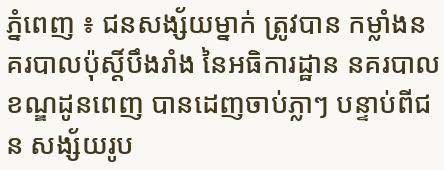ភ្នំពេញ ៖ ជនសង្ស័យម្នាក់ ត្រូវបាន កម្លាំងនគរបាលប៉ុស្ដិ៍បឹងរាំង នៃអធិការដ្ឋាន នគរបាលខណ្ឌដូនពេញ បានដេញចាប់ភ្លាៗ បន្ទាប់ពីជន សង្ស័យរូប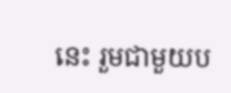នេះ រួមជាមួយប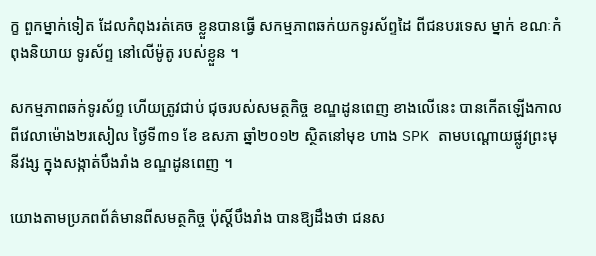ក្ខ ពួកម្នាក់ទៀត ដែលកំពុងរត់គេច ខ្លួនបានធ្វើ សកម្មភាពឆក់យកទូរស័ព្ទដៃ ពីជនបរទេស ម្នាក់ ខណៈកំពុងនិយាយ ទូរស័ព្ទ នៅលើម៉ូតូ របស់ខ្លួន ។

សកម្មភាពឆក់ទូរស័ព្ទ ហើយត្រូវជាប់ ជុចរបស់សមត្ថកិច្ច ខណ្ឌដូនពេញ ខាងលើនេះ បានកើតឡើងកាលពីវេលាម៉ោង២រសៀល ថ្ងៃទី៣១ ខែ ឧសភា ឆ្នាំ២០១២ ស្ថិតនៅមុខ ហាង SPK តាមបណ្ដោយផ្លូវព្រះមុនីវង្ស ក្នុងសង្កាត់បឹងរាំង ខណ្ឌដូនពេញ ។

យោងតាមប្រភពព័ត៌មានពីសមត្ថកិច្ច ប៉ុស្ដិ៍បឹងរាំង បានឱ្យដឹងថា ជនស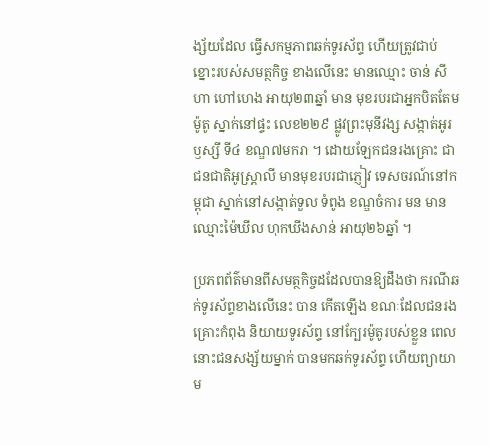ង្ស័យដែល ធ្វើសកម្មភាពឆក់ទូរស័ព្ទ ហើយត្រូវជាប់ ខ្នោះរបស់សមត្ថកិច្ច ខាងលើនេះ មានឈ្មោះ ចាន់ សីហា ហៅហេង អាយុ២៣ឆ្នាំ មាន មុខរបរជាអ្នកបិតតែមម៉ូតូ ស្នាក់នៅផ្ទះ លេខ២២៩ ផ្លូវព្រះមុនីវង្ស សង្កាត់អូរឫស្សី ទី៤ ខណ្ឌ៧មករា ។ ដោយឡែកជនរងគ្រោះ ជាជនជាតិអូស្ដ្រាលី មានមុខរបរជាភ្ញៀវ ទេសចរណ៍នៅកម្ពុជា ស្នាក់នៅសង្កាត់ទួល ទំពូង ខណ្ឌចំការ មន មានឈ្មោះម៉ៃឃីល ហុកឃីងសាន់ អាយុ២៦ឆ្នាំ ។

ប្រភពព័ត៌មានពីសមត្ថកិច្ចដដែលបានឱ្យដឹងថា ករណីឆក់ទូរស័ព្ទខាងលើនេះ បាន កើតឡើង ខណៈដែលជនរងគ្រោះកំពុង និយាយទូរស័ព្ទ នៅក្បែរម៉ូតូរបស់ខ្លួន ពេល នោះជនសង្ស័យម្នាក់ បានមកឆក់ទូរស័ព្ទ ហើយព្យាយាម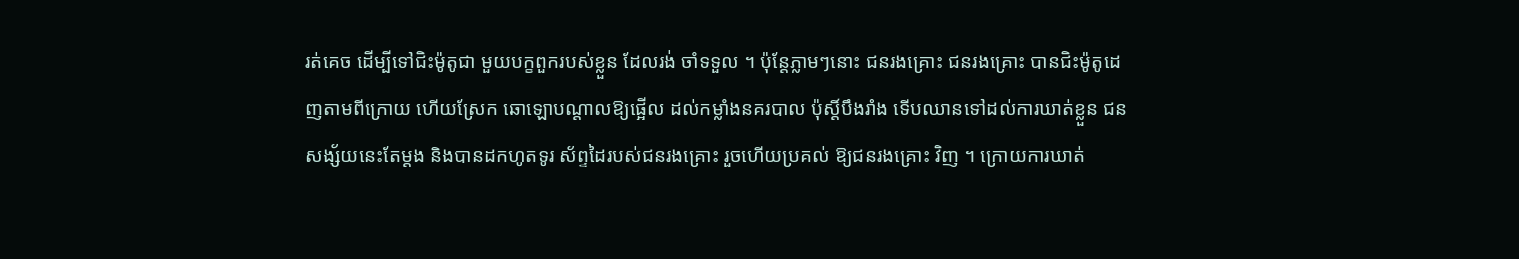រត់គេច ដើម្បីទៅជិះម៉ូតូជា មួយបក្ខពួករបស់ខ្លួន ដែលរង់ ចាំទទួល ។ ប៉ុន្ដែភ្លាមៗនោះ ជនរងគ្រោះ ជនរងគ្រោះ បានជិះម៉ូតូដេញតាមពីក្រោយ ហើយស្រែក ឆោឡោបណ្ដាលឱ្យផ្អើល ដល់កម្លាំងនគរបាល ប៉ុស្ដិ៍បឹងរាំង ទើបឈានទៅដល់ការឃាត់ខ្លួន ជនសង្ស័យនេះតែម្ដង និងបានដកហូតទូរ ស័ព្ទដៃរបស់ជនរងគ្រោះ រួចហើយប្រគល់ ឱ្យជនរងគ្រោះ វិញ ។ ក្រោយការឃាត់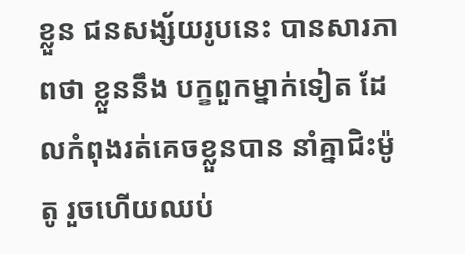ខ្លួន ជនសង្ស័យរូបនេះ បានសារភាពថា ខ្លួននឹង បក្ខពួកម្នាក់ទៀត ដែលកំពុងរត់គេចខ្លួនបាន នាំគ្នាជិះម៉ូតូ រួចហើយឈប់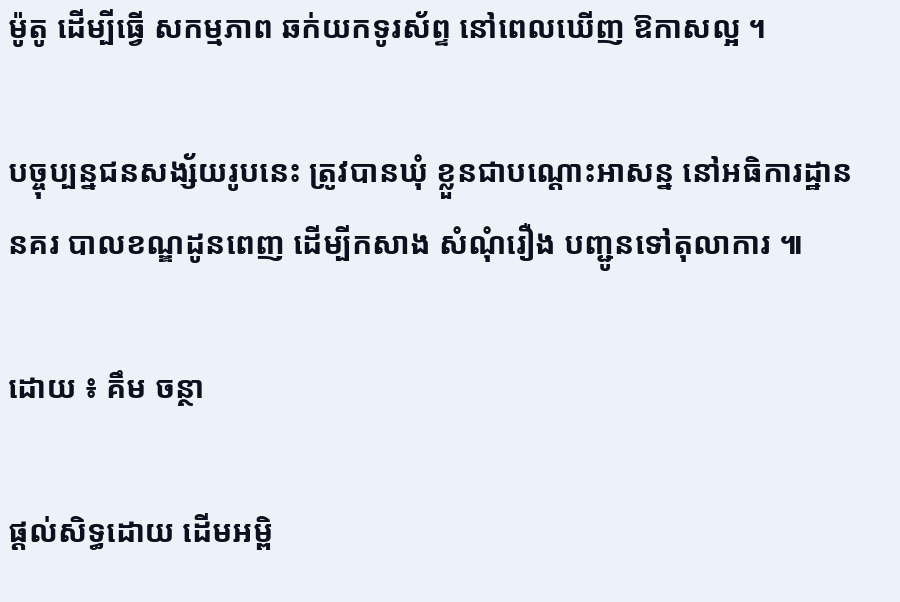ម៉ូតូ ដើម្បីធ្វើ សកម្មភាព ឆក់យកទូរស័ព្ទ នៅពេលឃើញ ឱកាសល្អ ។

បច្ចុប្បន្នជនសង្ស័យរូបនេះ ត្រូវបានឃុំ ខ្លួនជាបណ្ដោះអាសន្ន នៅអធិការដ្ឋាននគរ បាលខណ្ឌដូនពេញ ដើម្បីកសាង សំណុំរឿង បញ្ជូនទៅតុលាការ ៕

ដោយ ៖ គឹម ចន្ថា

ផ្តល់សិទ្ធដោយ ដើមអម្ពិ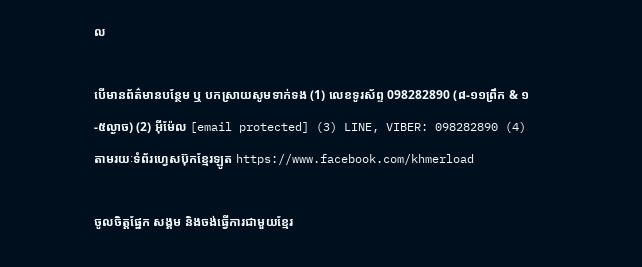ល

បើមានព័ត៌មានបន្ថែម ឬ បកស្រាយសូមទាក់ទង (1) លេខទូរស័ព្ទ 098282890 (៨-១១ព្រឹក & ១-៥ល្ងាច) (2) អ៊ីម៉ែល [email protected] (3) LINE, VIBER: 098282890 (4) តាមរយៈទំព័រហ្វេសប៊ុកខ្មែរឡូត https://www.facebook.com/khmerload

ចូលចិត្តផ្នែក សង្គម និងចង់ធ្វើការជាមួយខ្មែរ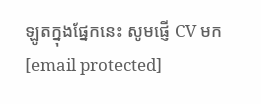ឡូតក្នុងផ្នែកនេះ សូមផ្ញើ CV មក [email protected]